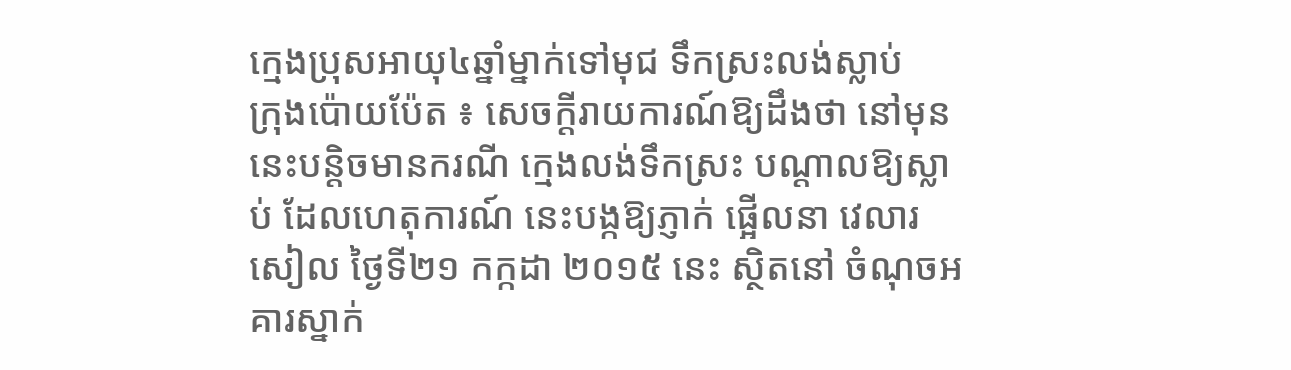ក្មេងប្រុសអាយុ៤ឆ្នាំម្នាក់ទៅមុជ ទឹកស្រះលង់ស្លាប់
ក្រុងប៉ោយប៉ែត ៖ សេចក្តីរាយការណ៍ឱ្យដឹងថា នៅមុននេះបន្តិចមានករណី ក្មេងលង់ទឹកស្រះ បណ្តាលឱ្យស្លាប់ ដែលហេតុការណ៍ នេះបង្កឱ្យភ្ញាក់ ផ្អើលនា វេលារសៀល ថ្ងៃទី២១ កក្កដា ២០១៥ នេះ ស្ថិតនៅ ចំណុចអគារស្នាក់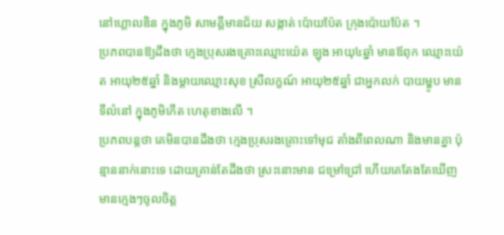នៅហ្គោលឌិន ក្នុងភូមិ សាមគ្គីមានជ័យ សង្កាត់ ប៉ោយប៉ែត ក្រុងប៉ោយប៉ែត ។
ប្រភពបានឱ្យដឹងថា ក្មេងប្រុសរងគ្រោះឈ្មោះយ៉េត ឡុង អាយុ៤ឆ្នាំ មានឪពុក ឈ្មោះយ៉េត អាយុ២៥ឆ្នាំ និងម្តាយឈ្មោះសុខ ស្រីលក្ខណ៍ អាយុ២៥ឆ្នាំ ជាអ្នកលក់ បាយម្ហូប មានទីលំនៅ ក្នុងភូមិកើត ហេតុខាងលើ ។
ប្រភពបន្តថា គេមិនបានដឹងថា ក្មេងប្រុសរងគ្រោះទៅមុជ តាំងពីពេលណា និងមានគ្នា ប៉ុន្មាននាក់នោះទេ ដោយគ្រាន់តែដឹងថា ស្រះនោះមាន ជម្រៅជ្រៅ ហើយគេតែងតែឃើញ មានក្មេងៗចូលចិត្ត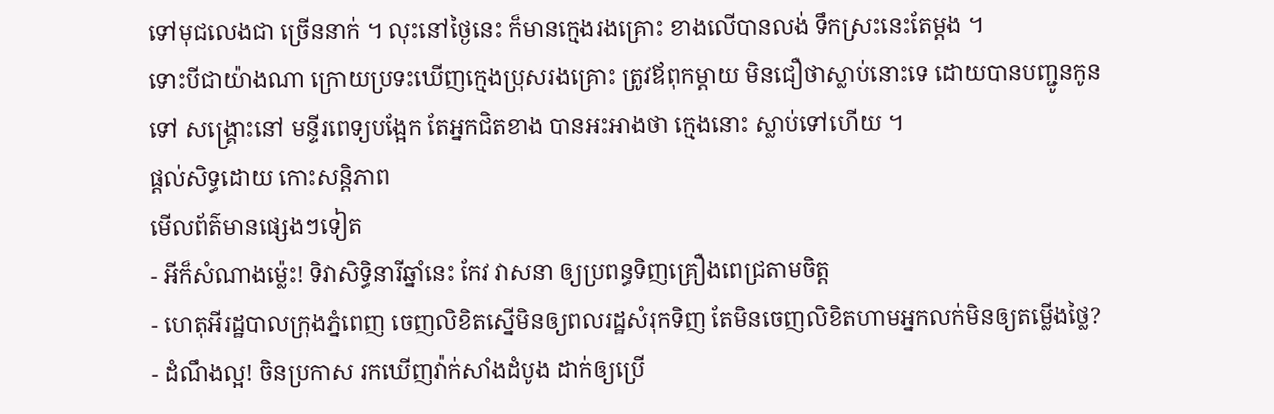ទៅមុជលេងជា ច្រើននាក់ ។ លុះនៅថ្ងៃនេះ ក៏មានក្មេងរងគ្រោះ ខាងលើបានលង់ ទឹកស្រះនេះតែម្តង ។
ទោះបីជាយ៉ាងណា ក្រោយប្រទះឃើញក្មេងប្រុសរងគ្រោះ ត្រូវឪពុកម្តាយ មិនជឿថាស្លាប់នោះទេ ដោយបានបញ្ជូនកូនទៅ សង្គ្រោះនៅ មន្ទីរពេទ្យបង្អែក តែអ្នកជិតខាង បានអះអាងថា ក្មេងនោះ ស្លាប់ទៅហើយ ។
ផ្តល់សិទ្ធដោយ កោះសន្តិភាព
មើលព័ត៌មានផ្សេងៗទៀត
- អីក៏សំណាងម្ល៉េះ! ទិវាសិទ្ធិនារីឆ្នាំនេះ កែវ វាសនា ឲ្យប្រពន្ធទិញគ្រឿងពេជ្រតាមចិត្ត
- ហេតុអីរដ្ឋបាលក្រុងភ្នំពេញ ចេញលិខិតស្នើមិនឲ្យពលរដ្ឋសំរុកទិញ តែមិនចេញលិខិតហាមអ្នកលក់មិនឲ្យតម្លើងថ្លៃ?
- ដំណឹងល្អ! ចិនប្រកាស រកឃើញវ៉ាក់សាំងដំបូង ដាក់ឲ្យប្រើ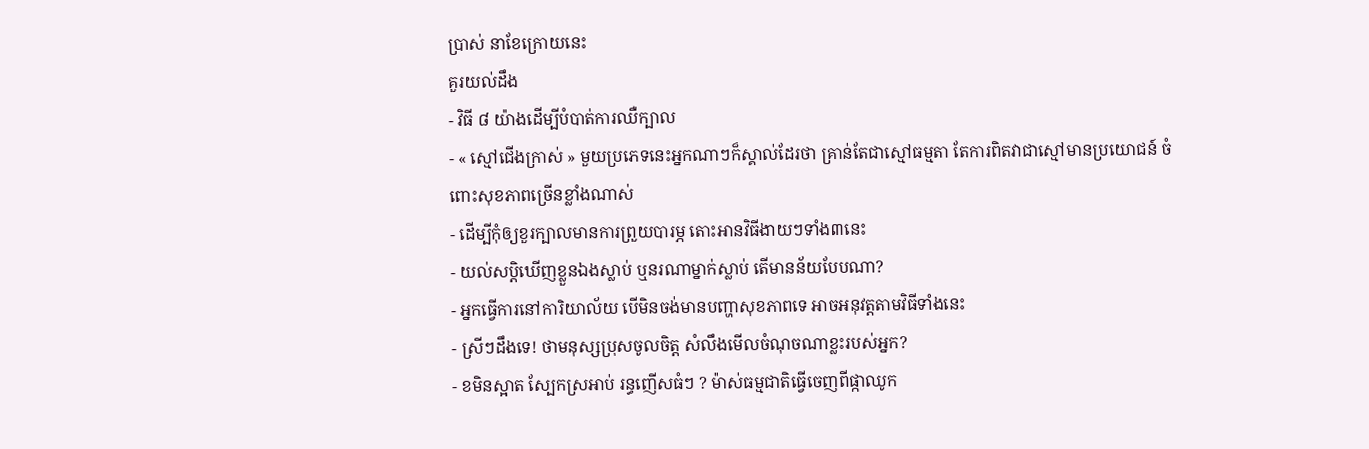ប្រាស់ នាខែក្រោយនេះ
គួរយល់ដឹង
- វិធី ៨ យ៉ាងដើម្បីបំបាត់ការឈឺក្បាល
- « ស្មៅជើងក្រាស់ » មួយប្រភេទនេះអ្នកណាៗក៏ស្គាល់ដែរថា គ្រាន់តែជាស្មៅធម្មតា តែការពិតវាជាស្មៅមានប្រយោជន៍ ចំពោះសុខភាពច្រើនខ្លាំងណាស់
- ដើម្បីកុំឲ្យខួរក្បាលមានការព្រួយបារម្ភ តោះអានវិធីងាយៗទាំង៣នេះ
- យល់សប្តិឃើញខ្លួនឯងស្លាប់ ឬនរណាម្នាក់ស្លាប់ តើមានន័យបែបណា?
- អ្នកធ្វើការនៅការិយាល័យ បើមិនចង់មានបញ្ហាសុខភាពទេ អាចអនុវត្តតាមវិធីទាំងនេះ
- ស្រីៗដឹងទេ! ថាមនុស្សប្រុសចូលចិត្ត សំលឹងមើលចំណុចណាខ្លះរបស់អ្នក?
- ខមិនស្អាត ស្បែកស្រអាប់ រន្ធញើសធំៗ ? ម៉ាស់ធម្មជាតិធ្វើចេញពីផ្កាឈូក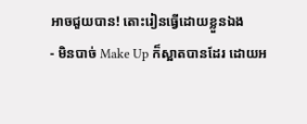អាចជួយបាន! តោះរៀនធ្វើដោយខ្លួនឯង
- មិនបាច់ Make Up ក៏ស្អាតបានដែរ ដោយអ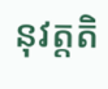នុវត្តតិ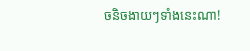ចនិចងាយៗទាំងនេះណា!